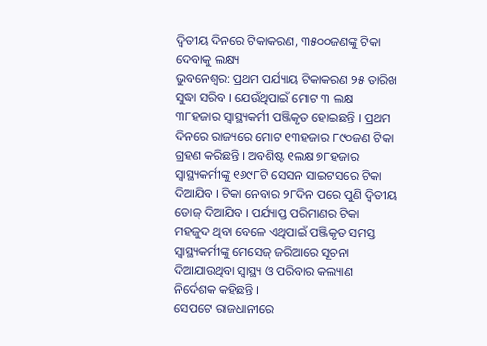ଦ୍ୱିତୀୟ ଦିନରେ ଟିକାକରଣ, ୩୫୦୦ଜଣଙ୍କୁ ଟିକା ଦେବାକୁ ଲକ୍ଷ୍ୟ
ଭୁବନେଶ୍ୱର: ପ୍ରଥମ ପର୍ଯ୍ୟାୟ ଟିକାକରଣ ୨୫ ତାରିଖ ସୁଦ୍ଧା ସରିବ । ଯେଉଁଥିପାଇଁ ମୋଟ ୩ ଲକ୍ଷ ୩୮ହଜାର ସ୍ୱାସ୍ଥ୍ୟକର୍ମୀ ପଞ୍ଜିକୃତ ହୋଇଛନ୍ତି । ପ୍ରଥମ ଦିନରେ ରାଜ୍ୟରେ ମୋଟ ୧୩ହଜାର ୮୯୦ଜଣ ଟିକା ଗ୍ରହଣ କରିଛନ୍ତି । ଅବଶିଷ୍ଟ ୧ଲକ୍ଷ ୭୮ହଜାର ସ୍ୱାସ୍ଥ୍ୟକର୍ମୀଙ୍କୁ ୧୬୯୮ଟି ସେସନ ସାଇଟସରେ ଟିକା ଦିଆଯିବ । ଟିକା ନେବାର ୨୮ଦିନ ପରେ ପୁଣି ଦ୍ବିତୀୟ ଡୋଜ୍ ଦିଆଯିବ । ପର୍ଯ୍ୟାପ୍ତ ପରିମାଣର ଟିକା ମହଜୁଦ ଥିବା ବେଳେ ଏଥିପାଇଁ ପଞ୍ଜିକୃତ ସମସ୍ତ ସ୍ବାସ୍ଥ୍ୟକର୍ମୀଙ୍କୁ ମେସେଜ୍ ଜରିଆରେ ସୂଚନା ଦିଆଯାଉଥିବା ସ୍ବାସ୍ଥ୍ୟ ଓ ପରିବାର କଲ୍ୟାଣ ନିର୍ଦେଶକ କହିଛନ୍ତି ।
ସେପଟେ ରାଜଧାନୀରେ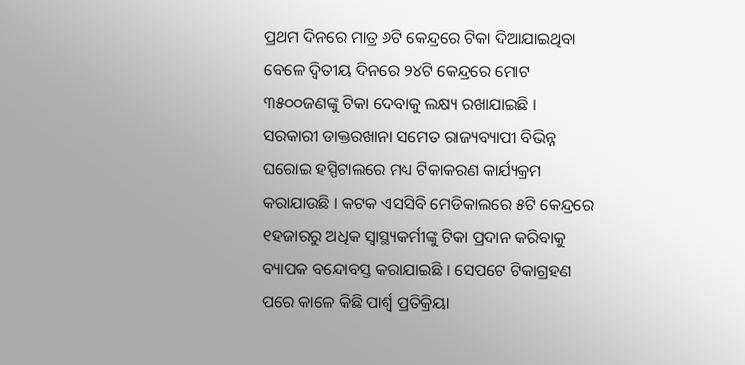ପ୍ରଥମ ଦିନରେ ମାତ୍ର ୬ଟି କେନ୍ଦ୍ରରେ ଟିକା ଦିଆଯାଇଥିବା ବେଳେ ଦ୍ୱିତୀୟ ଦିନରେ ୨୪ଟି କେନ୍ଦ୍ରରେ ମୋଟ ୩୫୦୦ଜଣଙ୍କୁ ଟିକା ଦେବାକୁ ଲକ୍ଷ୍ୟ ରଖାଯାଇଛି । ସରକାରୀ ଡାକ୍ତରଖାନା ସମେତ ରାଜ୍ୟବ୍ୟାପୀ ବିଭିନ୍ନ ଘରୋଇ ହସ୍ପିଟାଲରେ ମଧ୍ୟ ଟିକାକରଣ କାର୍ଯ୍ୟକ୍ରମ କରାଯାଉଛି । କଟକ ଏସସିବି ମେଡିକାଲରେ ୫ଟି କେନ୍ଦ୍ରରେ ୧ହଜାରରୁ ଅଧିକ ସ୍ବାସ୍ଥ୍ୟକର୍ମୀଙ୍କୁ ଟିକା ପ୍ରଦାନ କରିବାକୁ ବ୍ୟାପକ ବନ୍ଦୋବସ୍ତ କରାଯାଇଛି । ସେପଟେ ଟିକାଗ୍ରହଣ ପରେ କାଳେ କିଛି ପାର୍ଶ୍ବ ପ୍ରତିକ୍ରିୟା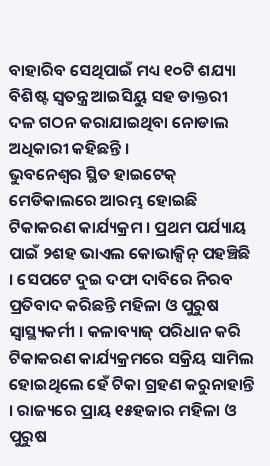ବାହାରିବ ସେଥିପାଇଁ ମଧ୍ୟ ୧୦ଟି ଶଯ୍ୟା ବିଶିଷ୍ଟ ସ୍ବତନ୍ତ୍ର ଆଇସିୟୁ ସହ ଡାକ୍ତରୀ ଦଳ ଗଠନ କରାଯାଇଥିବା ନୋଡାଲ ଅଧିକାରୀ କହିଛନ୍ତି ।
ଭୁବନେଶ୍ବର ସ୍ଥିତ ହାଇଟେକ୍ ମେଡିକାଲରେ ଆରମ୍ଭ ହୋଇଛି ଟିକାକରଣ କାର୍ଯ୍ୟକ୍ରମ । ପ୍ରଥମ ପର୍ଯ୍ୟାୟ ପାଇଁ ୨ଶହ ଭାଏଲ କୋଭାକ୍ସିନ୍ ପହଞ୍ଚିଛି । ସେପଟେ ଦୁଇ ଦଫା ଦାବିରେ ନିରବ ପ୍ରତିବାଦ କରିଛନ୍ତି ମହିଳା ଓ ପୁରୁଷ ସ୍ବାସ୍ଥ୍ୟକର୍ମୀ । କଳାବ୍ୟାଜ୍ ପରିଧାନ କରି ଟିକାକରଣ କାର୍ଯ୍ୟକ୍ରମରେ ସକ୍ରିୟ ସାମିଲ ହୋଇଥିଲେ ହେଁ ଟିକା ଗ୍ରହଣ କରୁନାହାନ୍ତି । ରାଜ୍ୟରେ ପ୍ରାୟ ୧୫ହଜାର ମହିଳା ଓ ପୁରୁଷ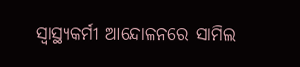ସ୍ବାସ୍ଥ୍ୟକର୍ମୀ ଆନ୍ଦୋଳନରେ ସାମିଲ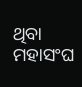ଥିବା ମହାସଂଘ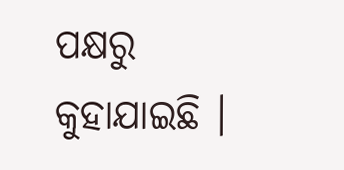ପକ୍ଷରୁ କୁହାଯାଇଛି ।